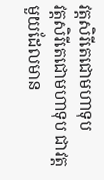វត្តសិរីតេជោមហាទុប
វត្តសិរីតេជោមហាទុប ជាវត្តមួយដែលមាន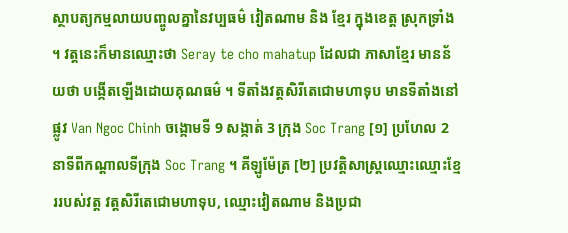ស្ថាបត្យកម្មលាយបញ្ចូលគ្នានៃវប្បធម៌ វៀតណាម និង ខ្មែរ ក្នុងខេត្ត ស្រុកទ្រាំង ។ វត្តនេះក៏មានឈ្មោះថា Seray te cho mahatup ដែលជា ភាសាខ្មែរ មានន័យថា បង្កើតឡើងដោយគុណធម៌ ។ ទីតាំងវត្តសិរីតេជោមហាទុប មានទីតាំងនៅផ្លូវ Van Ngoc Chinh ចង្កោមទី 9 សង្កាត់ 3 ក្រុង Soc Trang [១] ប្រហែល 2 នាទីពីកណ្តាលទីក្រុង Soc Trang ។ គីឡូម៉ែត្រ [២] ប្រវត្តិសាស្ត្រឈ្មោះឈ្មោះខ្មែររបស់វត្ត វត្តសិរីតេជោមហាទុប, ឈ្មោះវៀតណាម និងប្រជា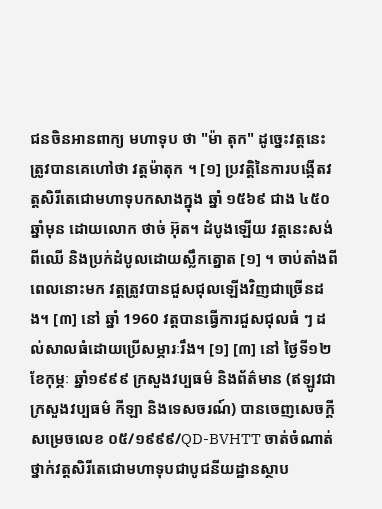ជនចិនអានពាក្យ មហាទុប ថា "ម៉ា តុក" ដូច្នេះវត្តនេះត្រូវបានគេហៅថា វត្តម៉ាតុក ។ [១] ប្រវត្តិនៃការបង្កើតវត្តសិរីតេជោមហាទុបកសាងក្នុង ឆ្នាំ ១៥៦៩ ជាង ៤៥០ ឆ្នាំមុន ដោយលោក ថាច់ អ៊ុត។ ដំបូងឡើយ វត្តនេះសង់ពីឈើ និងប្រក់ដំបូលដោយស្លឹកត្នោត [១] ។ ចាប់តាំងពីពេលនោះមក វត្តត្រូវបានជួសជុលឡើងវិញជាច្រើនដង។ [៣] នៅ ឆ្នាំ 1960 វត្តបានធ្វើការជួសជុលធំ ៗ ដល់សាលធំដោយប្រើសម្ភារៈរឹង។ [១] [៣] នៅ ថ្ងៃទី១២ ខែកុម្ភៈ ឆ្នាំ១៩៩៩ ក្រសួងវប្បធម៌ និងព័ត៌មាន (ឥឡូវជាក្រសួងវប្បធម៌ កីឡា និងទេសចរណ៍) បានចេញសេចក្តីសម្រេចលេខ ០៥/១៩៩៩/QD-BVHTT ចាត់ចំណាត់ថ្នាក់វត្តសិរីតេជោមហាទុបជាបូជនីយដ្ឋានស្ថាប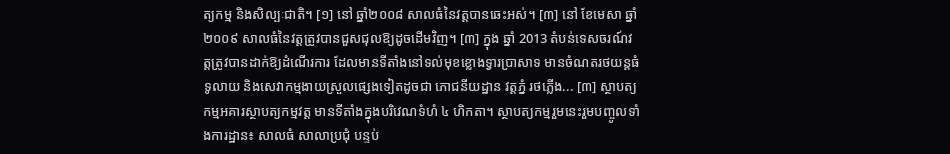ត្យកម្ម និងសិល្បៈជាតិ។ [១] នៅ ឆ្នាំ២០០៨ សាលធំនៃវត្តបានឆេះអស់។ [៣] នៅ ខែមេសា ឆ្នាំ២០០៩ សាលធំនៃវត្តត្រូវបានជួសជុលឱ្យដូចដើមវិញ។ [៣] ក្នុង ឆ្នាំ 2013 តំបន់ទេសចរណ៍វត្តត្រូវបានដាក់ឱ្យដំណើរការ ដែលមានទីតាំងនៅទល់មុខខ្លោងទ្វារប្រាសាទ មានចំណតរថយន្តធំទូលាយ និងសេវាកម្មងាយស្រួលផ្សេងទៀតដូចជា ភោជនីយដ្ឋាន វត្តភ្នំ រថភ្លើង... [៣] ស្ថាបត្យកម្មអគារស្ថាបត្យកម្មវត្ត មានទីតាំងក្នុងបរិវេណទំហំ ៤ ហិកតា។ ស្ថាបត្យកម្មរួមនេះរួមបញ្ចូលទាំងការដ្ឋាន៖ សាលធំ សាលាប្រជុំ បន្ទប់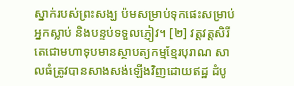ស្នាក់របស់ព្រះសង្ឃ ប៉មសម្រាប់ទុកផេះសម្រាប់អ្នកស្លាប់ និងបន្ទប់ទទួលភ្ញៀវ។ [២] វត្តវត្តសិរីតេជោមហាទុបមានស្ថាបត្យកម្មខ្មែរបុរាណ សាលធំត្រូវបានសាងសង់ឡើងវិញដោយឥដ្ឋ ដំបូ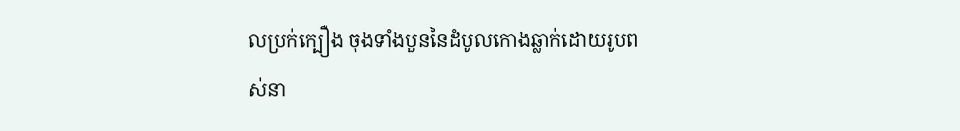លប្រក់ក្បឿង ចុងទាំងបួននៃដំបូលកោងឆ្លាក់ដោយរូបពស់នា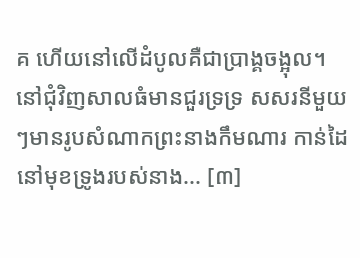គ ហើយនៅលើដំបូលគឺជាប្រាង្គចង្អុល។ នៅជុំវិញសាលធំមានជួរទ្រទ្រ សសរនីមួយៗមានរូបសំណាកព្រះនាងកឹមណារ កាន់ដៃនៅមុខទ្រូងរបស់នាង... [៣]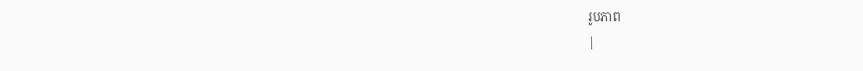រូបភាព
|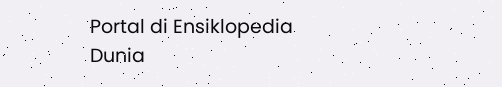Portal di Ensiklopedia Dunia